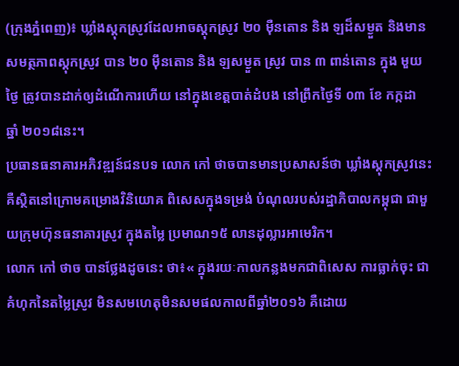(ក្រុងភ្នំពេញ)៖ ឃ្លាំងស្តុកស្រូវដែលអាចស្តុកស្រូវ ២០ ម៉ឺនតោន និង ឡដ៏សម្ងួត និងមានសមត្ថភាពស្តុកស្រូវ បាន ២០ ម៉ឹនតោន និង ឡសម្ងួត ស្រូវ បាន ៣ ពាន់តោន ក្នុង មួយថ្ងៃ ត្រូវបានដាក់ឲ្យដំណើការហើយ នៅក្នុងខេត្តបាត់ដំបង នៅព្រឹកថ្ងៃទី ០៣ ខែ កក្កដា ឆ្នាំ ២០១៨នេះ។
ប្រធានធនាគារអភិវឌ្ឍន៍ជនបទ លោក កៅ ថាចបានមានប្រសាសន៍ថា ឃ្លាំងស្តុកស្រូវនេះ គឺស្ថិតនៅក្រោមគម្រោងវិនិយោគ ពិសេសក្នុងទម្រង់ បំណុលរបស់រដ្ឋាភិបាលកម្ពុជា ជាមួយក្រុមហ៊ុនធនាគារស្រូវ ក្នុងតម្លៃ ប្រមាណ១៥ លានដុល្លារអាមេរិក។
លោក កៅ ថាច បានថ្លែងដូចនេះ ថា៖« ក្នុងរយៈកាលកន្លងមកជាពិសេស ការធ្លាក់ចុះ ជាគំហុកនៃតម្លៃស្រូវ មិនសមហេតុមិនសមផលកាលពីឆ្នាំ២០១៦ គឺដោយ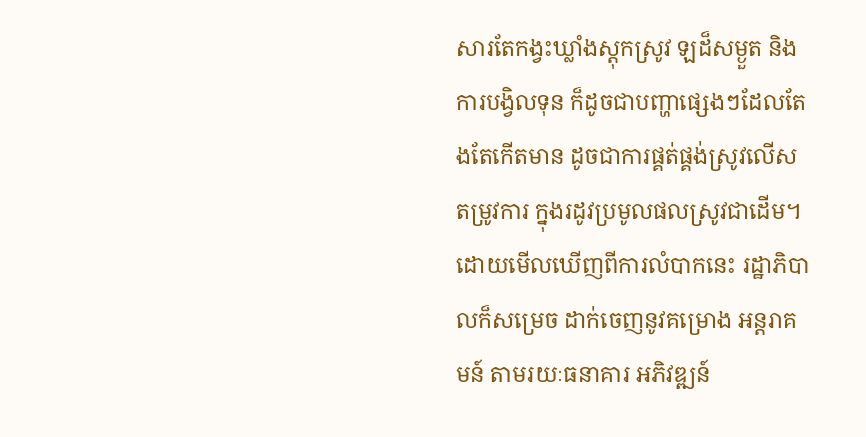សារតែកង្វះឃ្លាំងស្តុកស្រូវ ឡដ៏សម្ងួត និង ការបង្វិលទុន ក៏ដូចជាបញ្ហាផ្សេងៗដែលតែងតែកើតមាន ដូចជាការផ្គត់ផ្គង់ស្រូវលើសតម្រូវការ ក្នុងរដូវប្រមូលផលស្រូវជាដើម។ ដោយមើលឃើញពីការលំបាកនេះ រដ្ឋាភិបាលក៏សម្រេច ដាក់ចេញនូវគម្រោង អន្តរាគមន៍ តាមរយៈធនាគារ អភិវឌ្ឍន៍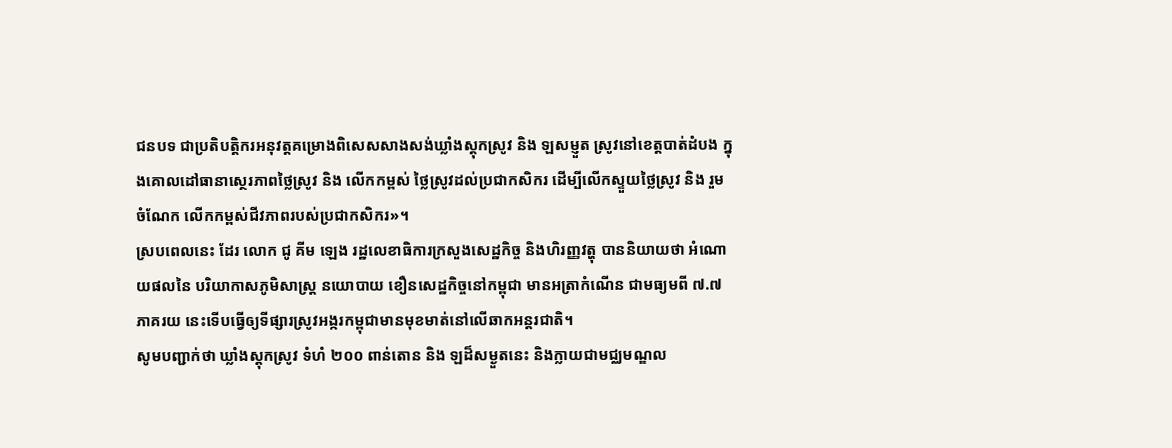ជនបទ ជាប្រតិបត្តិករអនុវត្តគម្រោងពិសេសសាងសង់ឃ្លាំងស្តុកស្រូវ និង ឡសម្ញួត ស្រូវនៅខេត្តបាត់ដំបង ក្នុងគោលដៅធានាសេ្ថរភាពថ្លៃស្រូវ និង លើកកម្ពស់ ថ្លៃស្រូវដល់ប្រជាកសិករ ដើម្បីលើកស្ទួយថ្លៃស្រូវ និង រួមចំណែក លើកកម្ពស់ជីវភាពរបស់ប្រជាកសិករ»។
ស្របពេលនេះ ដែរ លោក ជូ គីម ឡេង រដ្ឋលេខាធិការក្រសួងសេដ្ឋកិច្ច និងហិរញ្ញវត្ហុ បាននិយាយថា អំណោយផលនៃ បរិយាកាសភូមិសាស្រ្ត នយោបាយ ខឿនសេដ្ឋកិច្ចនៅកម្ពុជា មានអត្រាកំណើន ជាមធ្យមពី ៧.៧ ភាគរយ នេះទើបធ្វើឲ្យទីផ្សារស្រូវអង្ករកម្ពុជាមានមុខមាត់នៅលើឆាកអន្តរជាតិ។
សូមបញ្ជាក់ថា ឃ្លាំងស្តុកស្រូវ ទំហំ ២០០ ពាន់តោន និង ឡដ៏សម្ងួតនេះ និងក្លាយជាមជ្ឈមណ្ឌល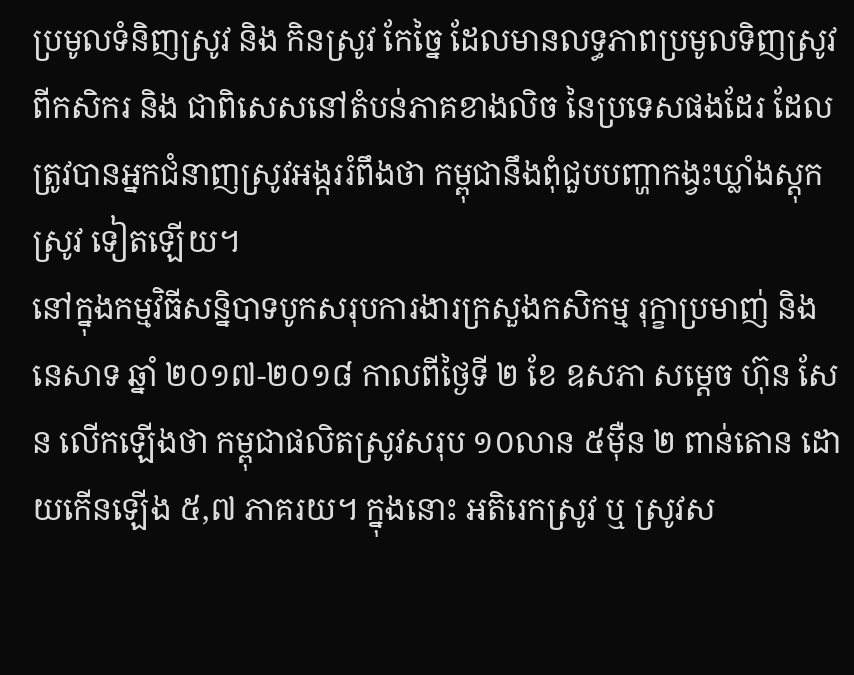ប្រមូលទំនិញស្រូវ និង កិនស្រូវ កែច្នៃ ដែលមានលទ្ធភាពប្រមូលទិញស្រូវ ពីកសិករ និង ជាពិសេសនៅតំបន់ភាគខាងលិច នៃប្រទេសផងដែរ ដែលត្រូវបានអ្នកជំនាញស្រូវអង្កររំពឹងថា កម្ពុជានឹងពុំជួបបញ្ហាកង្វះឃ្លាំងស្តុកស្រូវ ទៀតឡើយ។
នៅក្នុងកម្មវិធីសន្និបាទបូកសរុបការងារក្រសួងកសិកម្ម រុក្ខាប្រមាញ់ និង នេសាទ ឆ្នាំ ២០១៧-២០១៨ កាលពីថ្ងៃទី ២ ខែ ឧសភា សម្តេច ហ៊ុន សែន លើកឡើងថា កម្ពុជាផលិតស្រូវសរុប ១០លាន ៥ម៉ឺន ២ ពាន់តោន ដោយកើនឡើង ៥,៧ ភាគរយ។ ក្នុងនោះ អតិរេកស្រូវ ឬ ស្រូវស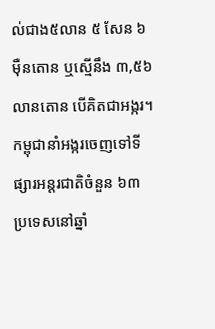ល់ជាង៥លាន ៥ សែន ៦ម៉ឺនតោន ឬស្មើនឹង ៣,៥៦ លានតោន បើគិតជាអង្ករ។
កម្ពុជានាំអង្ករចេញទៅទីផ្សារអន្តរជាតិចំនួន ៦៣ ប្រទេសនៅឆ្នាំ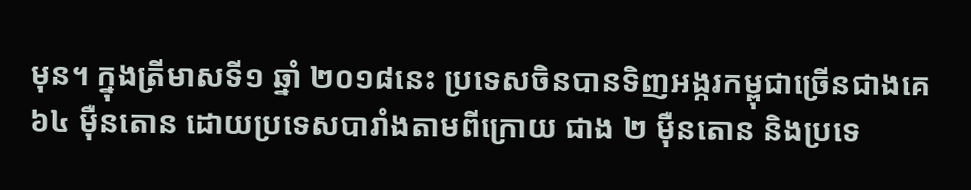មុន។ ក្នុងត្រីមាសទី១ ឆ្នាំ ២០១៨នេះ ប្រទេសចិនបានទិញអង្ករកម្ពុជាច្រើនជាងគេ ៦៤ ម៉ឺនតោន ដោយប្រទេសបារាំងតាមពីក្រោយ ជាង ២ ម៉ឺនតោន និងប្រទេ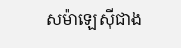សម៉ាឡេស៊ីជាង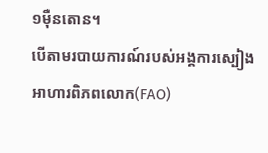១ម៉ឺនតោន។
បើតាមរបាយការណ៍របស់អង្គការស្បៀងអាហារពិភពលោក(FAO)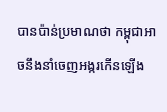បានប៉ាន់ប្រមាណថា កម្ពុជាអាចនឹងនាំចេញអង្ករកើនឡើង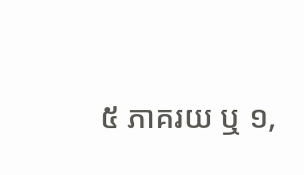៥ ភាគរយ ឬ ១,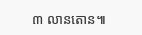៣ លានតោន៕